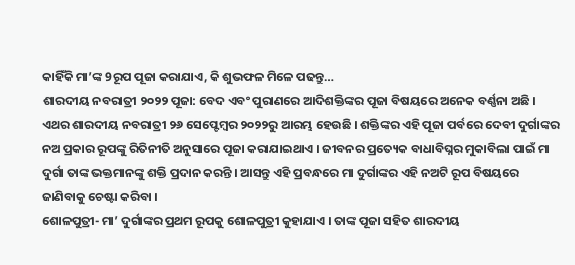କାହିଁକି ମା’ଙ୍କ 9ରୂପ ପୂଜା କରାଯାଏ, କି ଶୁଭଫଳ ମିଳେ ପଢନ୍ତୁ…
ଶାରଦୀୟ ନବରାତ୍ରୀ ୨୦୨୨ ପୂଜା: ବେଦ ଏବଂ ପୁରାଣରେ ଆଦିଶକ୍ତିଙ୍କର ପୂଜା ବିଷୟରେ ଅନେକ ବର୍ଣ୍ଣନା ଅଛି । ଏଥର ଶାରଦୀୟ ନବରାତ୍ରୀ ୨୬ ସେପ୍ଟେମ୍ବର ୨୦୨୨ରୁ ଆରମ୍ଭ ହେଉଛି । ଶକ୍ତିଙ୍କର ଏହି ପୂଜା ପର୍ବରେ ଦେବୀ ଦୁର୍ଗାଙ୍କର ନଅ ପ୍ରକାର ରୂପଙ୍କୁ ରିତିନୀତି ଅନୁସାରେ ପୂଜା କରାଯାଇଥାଏ । ଜୀବନର ପ୍ରତ୍ୟେକ ବାଧାବିଘ୍ନର ମୁକାବିଲା ପାଇଁ ମା ଦୁର୍ଗା ତାଙ୍କ ଭକ୍ତମାନଙ୍କୁ ଶକ୍ତି ପ୍ରଦାନ କରନ୍ତି । ଆସନ୍ତୁ ଏହି ପ୍ରବନ୍ଧରେ ମା ଦୁର୍ଗାଙ୍କର ଏହି ନଅଟି ରୂପ ବିଷୟରେ ଜାଣିବାକୁ ଚେଷ୍ଟା କରିବା ।
ଶୋଳପୁତ୍ରୀ- ମା’ ଦୁର୍ଗାଙ୍କର ପ୍ରଥମ ରୂପକୁ ଶୋଳପୁତ୍ରୀ କୁହାଯାଏ । ତାଙ୍କ ପୂଜା ସହିତ ଶାରଦୀୟ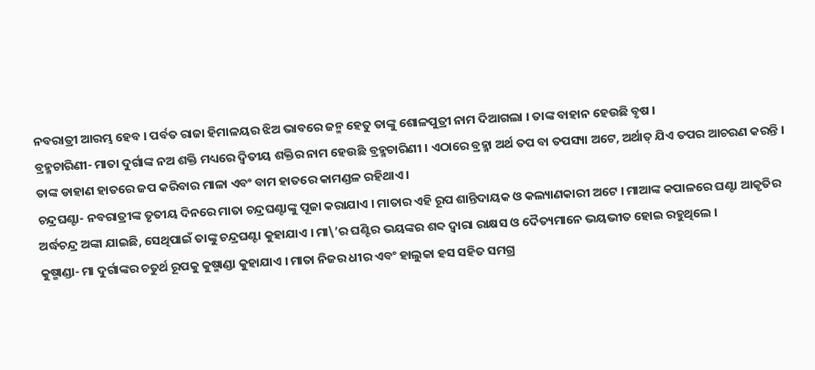ନବରାତ୍ରୀ ଆରମ୍ଭ ହେବ । ପର୍ବତ ରାଜା ହିମାଳୟର ଝିଅ ଭାବରେ ଜନ୍ମ ହେତୁ ତାଙ୍କୁ ଶୋଳପୁତ୍ରୀ ନାମ ଦିଆଗଲା । ତାଙ୍କ ବାହାନ ହେଉଛି ବୃଷ ।
ବ୍ରହ୍ମଚାରିଣୀ- ମାତା ଦୁର୍ଗାଙ୍କ ନଅ ଶକ୍ତି ମଧ୍ୟରେ ଦ୍ୱିତୀୟ ଶକ୍ତିର ନାମ ହେଉଛି ବ୍ରହ୍ମଚାରିଣୀ । ଏଠାରେ ବ୍ରହ୍ମା ଅର୍ଥ ତପ ବା ତପସ୍ୟା ଅଟେ, ଅର୍ଥାତ୍ ଯିଏ ତପର ଆଚରଣ କରନ୍ତି । ତାଙ୍କ ଡାହାଣ ହାତରେ ଜପ କରିବାର ମାଳା ଏବଂ ବାମ ହାତରେ କାମଣ୍ଡଳ ରହିଥାଏ ।
ଚନ୍ଦ୍ରଘଣ୍ଟା- ନବରାତ୍ରୀଙ୍କ ତୃତୀୟ ଦିନରେ ମାତା ଚନ୍ଦ୍ରଘଣ୍ଟାଙ୍କୁ ପୂଜା କରାଯାଏ । ମାତାର ଏହି ରୂପ ଶାନ୍ତିଦାୟକ ଓ କଲ୍ୟାଣକାରୀ ଅଟେ । ମାଆଙ୍କ କପାଳରେ ଘଣ୍ଟା ଆକୃତିର ଅର୍ଦ୍ଧଚନ୍ଦ୍ର ଅଙ୍କା ଯାଇଛି, ସେଥିପାଇଁ ତାଙ୍କୁ ଚନ୍ଦ୍ରଘଣ୍ଟା କୁହାଯାଏ । ମା\’ର ଘଣ୍ଟିର ଭୟଙ୍କର ଶବ୍ଦ ଦ୍ୱାରା ରାକ୍ଷସ ଓ ଦୈତ୍ୟମାନେ ଭୟଭୀତ ହୋଇ ରହୁଥିଲେ ।
କୁଷ୍ମାଣ୍ଡା- ମା ଦୁର୍ଗାଙ୍କର ଚତୁର୍ଥ ରୂପକୁ କୁଷ୍ମାଣ୍ଡା କୁହାଯାଏ । ମାତା ନିଜର ଧୀର ଏବଂ ହାଲୁକା ହସ ସହିତ ସମଗ୍ର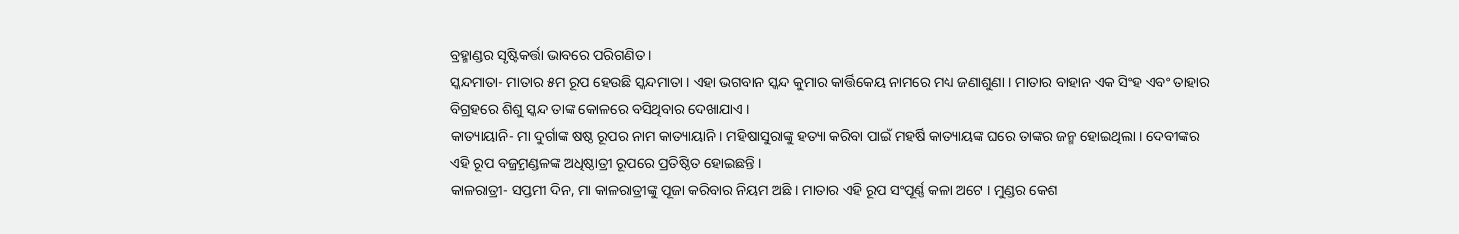ବ୍ରହ୍ମାଣ୍ଡର ସୃଷ୍ଟିକର୍ତ୍ତା ଭାବରେ ପରିଗଣିତ ।
ସ୍କନ୍ଦମାତା- ମାତାର ୫ମ ରୂପ ହେଉଛି ସ୍କନ୍ଦମାତା । ଏହା ଭଗବାନ ସ୍କନ୍ଦ କୁମାର କାର୍ତ୍ତିକେୟ ନାମରେ ମଧ୍ୟ ଜଣାଶୁଣା । ମାତାର ବାହାନ ଏକ ସିଂହ ଏବଂ ତାହାର ବିଗ୍ରହରେ ଶିଶୁ ସ୍କନ୍ଦ ତାଙ୍କ କୋଳରେ ବସିଥିବାର ଦେଖାଯାଏ ।
କାତ୍ୟାୟାନି- ମା ଦୁର୍ଗାଙ୍କ ଷଷ୍ଠ ରୂପର ନାମ କାତ୍ୟାୟାନି । ମହିଷାସୁରାଙ୍କୁ ହତ୍ୟା କରିବା ପାଇଁ ମହର୍ଷି କାତ୍ୟାୟଙ୍କ ଘରେ ତାଙ୍କର ଜନ୍ମ ହୋଇଥିଲା । ଦେବୀଙ୍କର ଏହି ରୂପ ବଜ୍ର୍ରମଣ୍ଡଳଙ୍କ ଅଧିଷ୍ଠାତ୍ରୀ ରୂପରେ ପ୍ରତିଷ୍ଠିତ ହୋଇଛନ୍ତି ।
କାଳରାତ୍ରୀ- ସପ୍ତମୀ ଦିନ, ମା କାଳରାତ୍ରୀଙ୍କୁ ପୂଜା କରିବାର ନିୟମ ଅଛି । ମାତାର ଏହି ରୂପ ସଂପୂର୍ଣ୍ଣ କଳା ଅଟେ । ମୁଣ୍ଡର କେଶ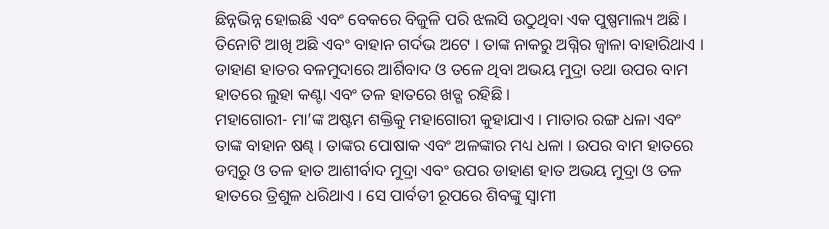ଛିନ୍ନଭିନ୍ନ ହୋଇଛି ଏବଂ ବେକରେ ବିଜୁଳି ପରି ଝଲସି ଉଠୁଥିବା ଏକ ପୁଷ୍ପମାଲ୍ୟ ଅଛି । ତିନୋଟି ଆଖି ଅଛି ଏବଂ ବାହାନ ଗର୍ଦଭ ଅଟେ । ତାଙ୍କ ନାକରୁ ଅଗ୍ନିର ଜ୍ୱାଳା ବାହାରିଥାଏ । ଡାହାଣ ହାତର ବଳମୁଦାରେ ଆର୍ଶିବାଦ ଓ ତଳେ ଥିବା ଅଭୟ ମୁଦ୍ରା ତଥା ଉପର ବାମ ହାତରେ ଲୁହା କଣ୍ଟା ଏବଂ ତଳ ହାତରେ ଖଡ୍ଗ ରହିଛି ।
ମହାଗୋରୀ- ମା’ଙ୍କ ଅଷ୍ଟମ ଶକ୍ତିକୁ ମହାଗୋରୀ କୁହାଯାଏ । ମାତାର ରଙ୍ଗ ଧଳା ଏବଂ ତାଙ୍କ ବାହାନ ଷଣ୍ଢ । ତାଙ୍କର ପୋଷାକ ଏବଂ ଅଳଙ୍କାର ମଧ୍ୟ ଧଳା । ଉପର ବାମ ହାତରେ ଡମ୍ବରୁ ଓ ତଳ ହାତ ଆଶୀର୍ବାଦ ମୁଦ୍ରା ଏବଂ ଉପର ଡାହାଣ ହାତ ଅଭୟ ମୁଦ୍ରା ଓ ତଳ ହାତରେ ତ୍ରିଶୁଳ ଧରିଥାଏ । ସେ ପାର୍ବତୀ ରୂପରେ ଶିବଙ୍କୁ ସ୍ୱାମୀ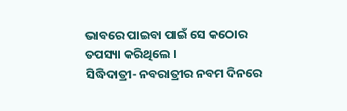ଭାବରେ ପାଇବା ପାଇଁ ସେ କଠୋର ତପସ୍ୟା କରିଥିଲେ ।
ସିଦ୍ଧିଦାତ୍ରୀ- ନବରାତ୍ରୀର ନବମ ଦିନରେ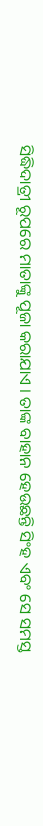ସିଦ୍ଧିଦାତ୍ରୀ ରୂପରେ ମାତାଙ୍କୁ ପୂଜା କରାଯାଏ । ତାଙ୍କ ବାହାନ ହେଉଛନ୍ତି ସିଂହ ଏବଂ ସେ ସମସ୍ତ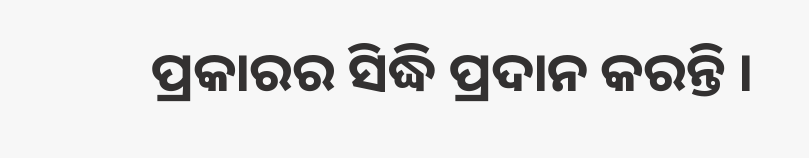ପ୍ରକାରର ସିଦ୍ଧି ପ୍ରଦାନ କରନ୍ତି ।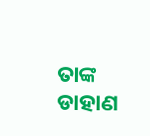ତାଙ୍କ ଡାହାଣ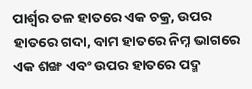ପାର୍ଶ୍ୱର ତଳ ହାତରେ ଏକ ଚକ୍ର, ଉପର ହାତରେ ଗଦା, ବାମ ହାତରେ ନିମ୍ନ ଭାଗରେ ଏକ ଶଙ୍ଖ ଏବଂ ଉପର ହାତରେ ପଦ୍ମ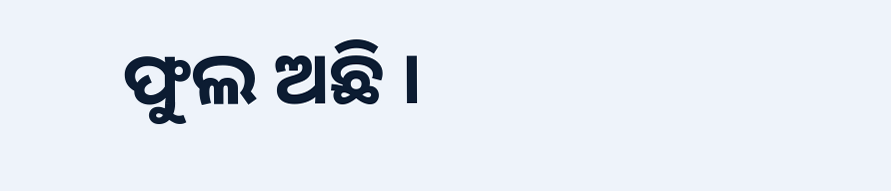ଫୁଲ ଅଛି ।